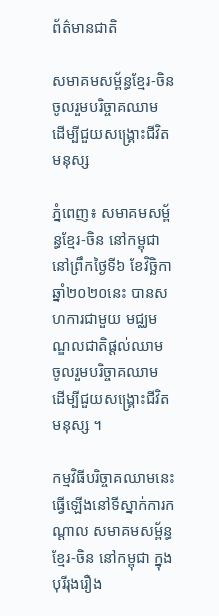ព័ត៌មានជាតិ

សមាគមសម្ព័ន្ធខ្មែរ-ចិន ចូលរួមបរិច្ចាគឈាម ដើម្បីជួយសង្គ្រោះជីវិតមនុស្ស

ភ្នំពេញ៖ សមាគមសម្ព័ន្ធខ្មែរ-ចិន នៅកម្ពុជា នៅព្រឹកថ្ងៃទី៦ ខែវិច្ឆិកា ឆ្នាំ២០២០នេះ បានសហការជាមួយ មជ្ឈមណ្ឌលជាតិផ្ដល់ឈាម ចូលរួមបរិច្ចាគឈាម ដើម្បីជួយសង្គ្រោះជីវិតមនុស្ស ។

កម្មវិធីបរិច្ចាគឈាមនេះ ធ្វើឡើងនៅទីស្នាក់ការកណ្ដាល សមាគមសម្ព័ន្ធខ្មែរ-ចិន នៅកម្ពុជា ក្នុងបុរីរុងរឿង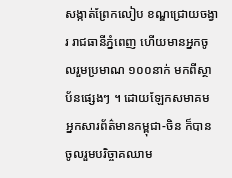សង្កាត់ព្រែកលៀប ខណ្ឌជ្រោយចង្វារ រាជធានីភ្នំពេញ ហើយមានអ្នកចូលរួមប្រមាណ ១០០នាក់ មកពីស្ថាប័នផ្សេងៗ ។ ដោយឡែកសមាគម អ្នកសារព័ត៌មានកម្ពុជា-ចិន ក៏បានចូលរួមបរិច្ចាគឈាម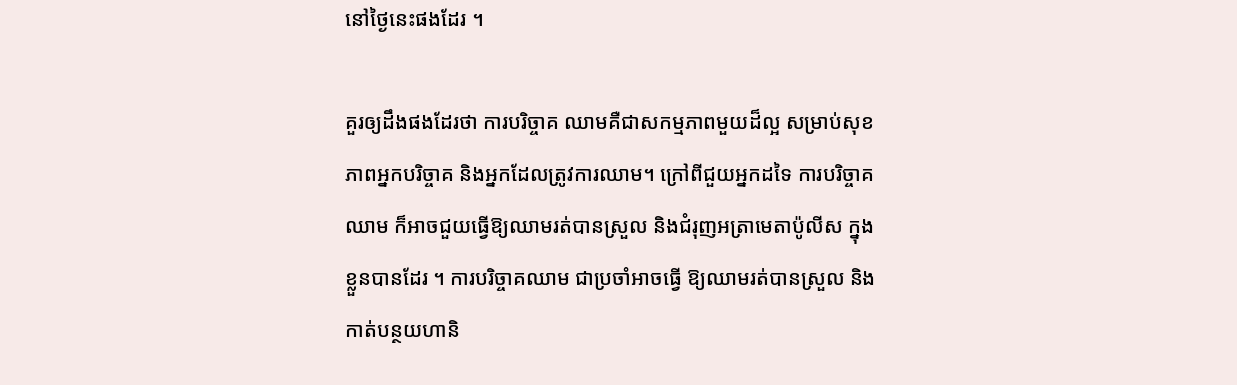នៅថ្ងៃនេះផងដែរ ។

គួរឲ្យដឹងផងដែរថា ការបរិច្ចាគ ឈាមគឺជាសកម្មភាពមួយដ៏ល្អ សម្រាប់សុខភាពអ្នកបរិច្ចាគ និងអ្នកដែលត្រូវការឈាម។ ក្រៅពីជួយអ្នកដទៃ ការបរិច្ចាគ ឈាម ក៏អាចជួយធ្វើឱ្យឈាមរត់បានស្រួល និងជំរុញអត្រាមេតាប៉ូលីស ក្នុងខ្លួនបានដែរ ។ ការបរិច្ចាគឈាម ជាប្រចាំអាចធ្វើ ឱ្យឈាមរត់បានស្រួល និងកាត់បន្ថយហានិ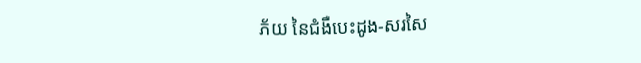ភ័យ នៃជំងឺបេះដូង-សរសៃ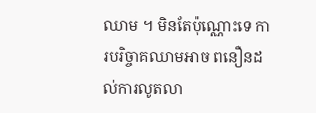ឈាម ។ មិនតែប៉ុណ្ណោះទេ ការបរិច្ចាគឈាមអាច ពនឿនដល់ការលូតលា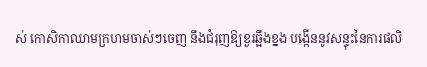ស់ កោសិកាឈាមក្រហមចាស់ៗចេញ នឹងជំរុញឱ្យខួរឆ្អឹងខ្នង បង្កើននូវសន្ទុះនៃការផលិ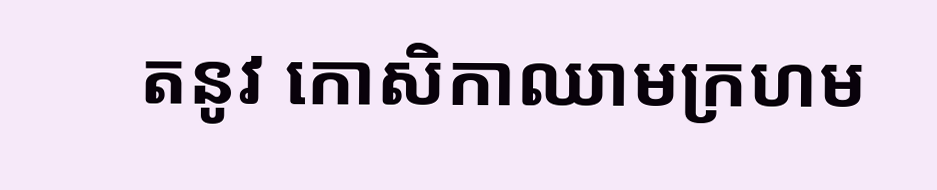តនូវ កោសិកាឈាមក្រហម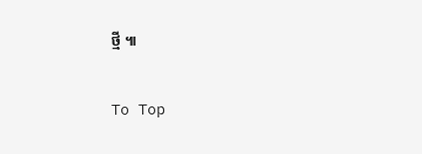ថ្មី ៕

To Top